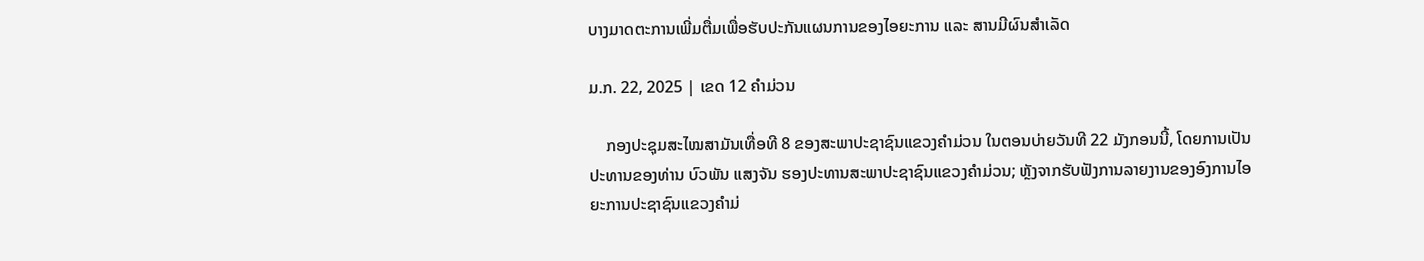ບາງມາດຕະການເພີ່ມຕື່ມເພື່ອຮັບປະກັນແຜນການຂອງໄອຍະການ ແລະ ສານມີຜົນສຳເລັດ

ມ.ກ. 22, 2025 | ເຂດ 12 ຄຳມ່ວນ

    ກອງປະຊຸມສະໄໝສາມັນເທື່ອທີ 8 ຂອງສະພາປະຊາຊົນແຂວງຄຳມ່ວນ ໃນຕອນບ່າຍວັນທີ 22 ມັງກອນນີ້, ໂດຍການເປັນປະທານຂອງທ່ານ ບົວພັນ ແສງຈັນ ຮອງປະທານສະພາປະຊາຊົນແຂວງຄຳມ່ວນ; ຫຼັງຈາກຮັບຟັງການລາຍງານຂອງອົງການໄອຍະການປະຊາຊົນແຂວງຄຳມ່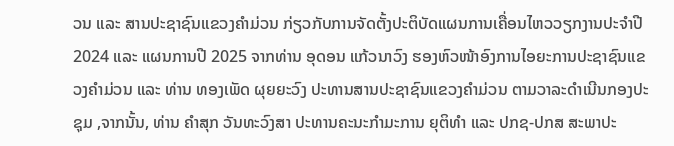ວນ ແລະ ສານປະຊາຊົນແຂວງຄຳມ່ວນ ກ່ຽວກັບການຈັດຕັ້ງປະຕິບັດແຜນການເຄື່ອນໄຫວວຽກງານປະຈຳປີ 2024 ແລະ ແຜນການປີ 2025 ຈາກທ່ານ ອຸດອນ ແກ້ວນາວົງ ຮອງຫົວໜ້າອົງການໄອຍະການປະຊາຊົນແຂວງຄຳມ່ວນ ແລະ ທ່ານ ທອງເພັດ ຜຸຍຍະວົງ ປະທານສານປະຊາຊົນແຂວງຄຳມ່ວນ ຕາມວາລະດຳເນີນກອງປະຊຸມ ,ຈາກນັ້ນ, ທ່ານ ຄຳສຸກ ວັນທະວົງສາ ປະທານຄະນະກຳມະການ ຍຸຕິທຳ ແລະ ປກຊ-ປກສ ສະພາປະ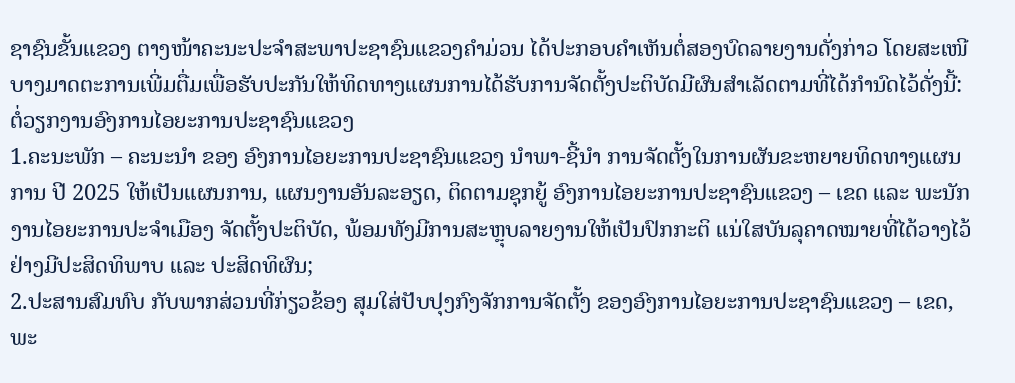ຊາຊົນຂັ້ນແຂວງ ຕາງໜ້າຄະນະປະຈໍາສະພາປະຊາຊົນແຂວງຄຳມ່ວນ ໄດ້ປະກອບຄຳເຫັນຕໍ່ສອງບົດລາຍງານດັ່ງກ່າວ ໂດຍສະເໜີບາງມາດຕະການເພີ່ມຕື່ມເພື່ອຮັບປະກັນໃຫ້ທິດທາງແຜນການໄດ້ຮັບການຈັດຕັ້ງປະຕິບັດມີຜົນສຳເລັດຕາມທີ່ໄດ້ກຳນົດໄວ້ດັ່ງນີ້:
ຕໍ່ວຽກງານອົງການໄອຍະການປະຊາຊົນແຂວງ
1.ຄະນະພັກ – ຄະນະນໍາ ຂອງ ອົງການໄອຍະການປະຊາຊົນແຂວງ ນໍາພາ-ຊີ້ນໍາ ການຈັດຕັ້ງໃນການຜັນຂະຫຍາຍທິດທາງແຜນການ ປີ 2025 ໃຫ້ເປັນແຜນການ, ແຜນງານອັນລະອຽດ, ຕິດຕາມຊຸກຍູ້ ອົງການໄອຍະການປະຊາຊົນແຂວງ – ເຂດ ແລະ ພະນັກງານໄອຍະການປະຈໍາເມືອງ ຈັດຕັ້ງປະຕິບັດ, ພ້ອມທັງມີການສະຫຼຸບລາຍງານໃຫ້ເປັນປົກກະຕິ ແນ່ໃສບັນລຸຄາດໝາຍທີ່ໄດ້ວາງໄວ້ ຢ່າງມີປະສິດທິພາບ ແລະ ປະສິດທິຜົນ;
2.ປະສານສົມທົບ ກັບພາກສ່ວນທີ່ກ່ຽວຂ້ອງ ສຸມໃສ່ປັບປຸງກົງຈັກການຈັດຕັ້ງ ຂອງອົງການໄອຍະການປະຊາຊົນແຂວງ – ເຂດ, ພະ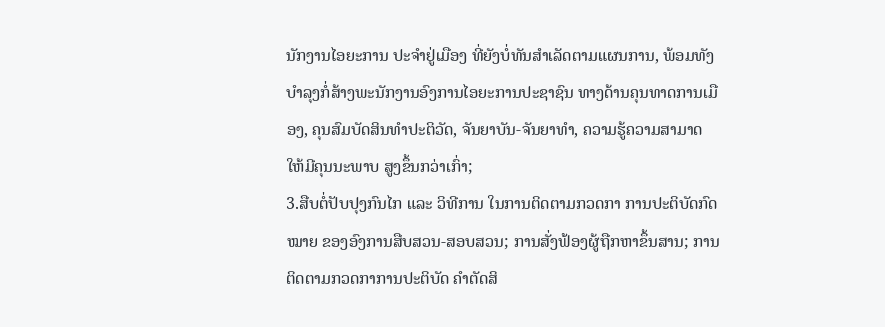ນັກງານໄອຍະການ ປະຈໍາຢູ່ເມືອງ ທີ່ຍັງບໍ່ທັນສໍາເລັດຕາມແຜນການ, ພ້ອມທັງບໍາລຸງກໍ່ສ້າງພະນັກງານອົງການໄອຍະການປະຊາຊົນ ທາງດ້ານຄຸນທາດການເມືອງ, ຄຸນສົມບັດສິນທໍາປະຕິວັດ, ຈັນຍາບັນ-ຈັນຍາທໍາ, ຄວາມຮູ້ຄວາມສາມາດ ໃຫ້ມີຄຸນນະພາບ ສູງຂຶ້ນກວ່າເກົ່າ;
3.ສືບຕໍ່ປັບປຸງກົນໄກ ແລະ ວິທີການ ໃນການຕິດຕາມກວດກາ ການປະຕິບັດກົດໝາຍ ຂອງອົງການສືບສວນ-ສອບສວນ; ການສັ່ງຟ້ອງຜູ້ຖືກຫາຂຶ້ນສານ; ການຕິດຕາມກວດກາການປະຕິບັດ ຄໍາຕັດສິ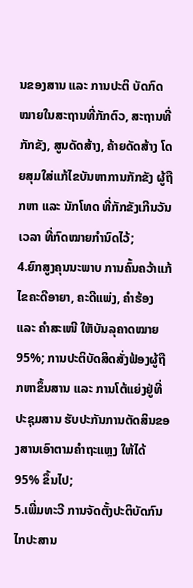ນຂອງສານ ແລະ ການປະຕິ ບັດກົດໝາຍໃນສະຖານທີ່ກັກຕົວ, ສະຖານທີ່ກັກຂັງ, ສູນດັດສ້າງ, ຄ້າຍດັດສ້າງ ໂດຍສຸມໃສ່ແກ້ໄຂບັນຫາການກັກຂັງ ຜູ້ຖືກຫາ ແລະ ນັກໂທດ ທີ່ກັກຂັງເກີນວັນເວລາ ທີ່ກົດໝາຍກໍານົດໄວ້;
4.ຍົກສູງຄຸນນະພາບ ການຄົ້ນຄວ້າແກ້ໄຂຄະດີອາຍາ, ຄະດີແພ່ງ, ຄໍາຮ້ອງ ແລະ ຄໍາສະເໜີ ໃຫັບັນລຸຄາດໝາຍ 95%; ການປະຕິບັດສິດສັ່ງຟ້ອງຜູ້ຖືກຫາຂຶ້ນສານ ແລະ ການໂຕ້ແຍ່ງຢູ່ທີ່ປະຊຸມສານ ຮັບປະກັນການຕັດສິນຂອງສານເອົາຕາມຄໍາຖະແຫຼງ ໃຫ້ໄດ້ 95% ຂຶ້ນໄປ;
5.ເພີ່ມທະວີ ການຈັດຕັ້ງປະຕິບັດກົນໄກປະສານ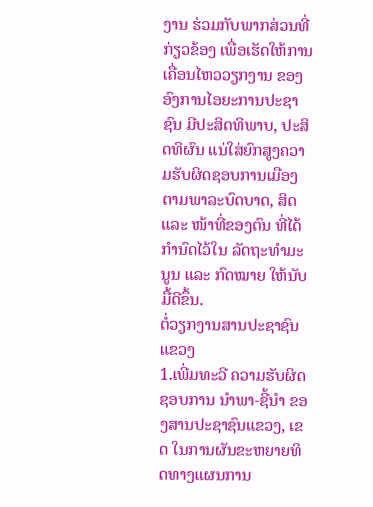ງານ ຮ່ວມກັບພາກສ່ວນທີ່ກ່ຽວຂ້ອງ ເພື່ອເຮັດໃຫ້ການເຄື່ອນໄຫວວຽກງານ ຂອງອົງການໄອຍະການປະຊາຊົນ ມີປະສິດທິພາບ, ປະສິດທິຜົນ ແນ່ໃສ່ຍົກສູງຄວາມຮັບຜິດຊອບການເມືອງ ຕາມພາລະບົດບາດ, ສິດ ແລະ ໜ້າທີ່ຂອງຕົນ ທີ່ໄດ້ກໍານົດໄວ້ໃນ ລັດຖະທໍາມະນູນ ແລະ ກົດໝາຍ ໃຫ້ນັບມື້ດີຂຶ້ນ.
ຕໍ່ວຽກງານສານປະຊາຊົນແຂວງ
1.ເພີ່ມທະວີ ຄວາມຮັບຜິດຊອບການ ນໍາພາ-ຊີ້ນໍາ ຂອງສານປະຊາຊົນແຂວງ, ເຂດ ໃນການຜັນຂະຫຍາຍທິດທາງແຜນການ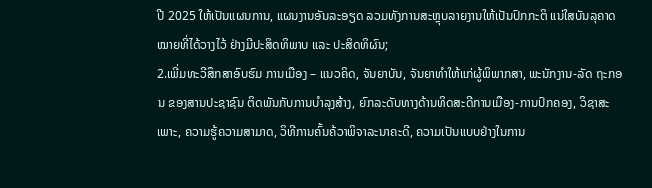ປີ 2025 ໃຫ້ເປັນແຜນການ, ແຜນງານອັນລະອຽດ ລວມທັງການສະຫຼຸບລາຍງານໃຫ້ເປັນປົກກະຕິ ແນ່ໃສບັນລຸຄາດໝາຍທີ່ໄດ້ວາງໄວ້ ຢ່າງມີປະສິດທິພາບ ແລະ ປະສິດທິຜົນ;
2.ເພີ່ມທະວີສຶກສາອົບຮົມ ການເມືອງ – ແນວຄິດ, ຈັນຍາບັນ, ຈັນຍາທໍາໃຫ້ແກ່ຜູ້ພິພາກສາ, ພະນັກງານ-ລັດ ຖະກອນ ຂອງສານປະຊາຊົນ ຕິດພັນກັບການບໍາລຸງສ້າງ, ຍົກລະດັບທາງດ້ານທິດສະດີການເມືອງ-ການປົກຄອງ, ວິຊາສະເພາະ, ຄວາມຮູ້ຄວາມສາມາດ, ວິທີການຄົ້ນຄ້ວາພິຈາລະນາຄະດີ, ຄວາມເປັນແບບຢ່າງໃນການ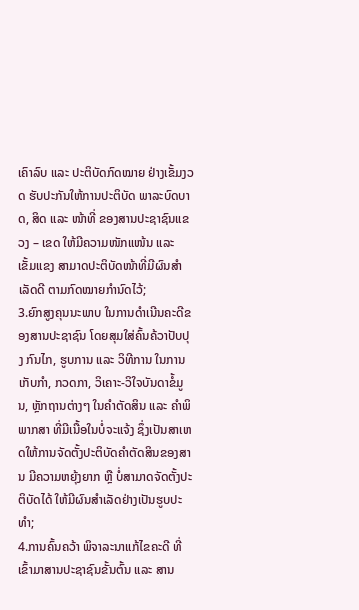ເຄົາລົບ ແລະ ປະຕິບັດກົດໝາຍ ຢ່າງເຂັ້ມງວດ ຮັບປະກັນໃຫ້ການປະຕິບັດ ພາລະບົດບາດ, ສິດ ແລະ ໜ້າທີ່ ຂອງສານປະຊາຊົນແຂວງ – ເຂດ ໃຫ້ມີຄວາມໜັກແໜ້ນ ແລະ ເຂັ້ມແຂງ ສາມາດປະຕິບັດໜ້າທີ່ມີຜົນສໍາເລັດດີ ຕາມກົດໝາຍກໍານົດໄວ້;
3.ຍົກສູງຄຸນນະພາບ ໃນການດໍາເນີນຄະດີຂອງສານປະຊາຊົນ ໂດຍສຸມໃສ່ຄົ້ນຄ້ວາປັບປຸງ ກົນໄກ, ຮູບການ ແລະ ວິທີການ ໃນການເກັບກຳ, ກວດກາ, ວິເຄາະ-ວິໃຈບັນດາຂໍ້ມູນ, ຫຼັກຖານຕ່າງໆ ໃນຄໍາຕັດສິນ ແລະ ຄໍາພິພາກສາ ທີ່ມີເນື້ອໃນບໍ່ຈະແຈ້ງ ຊຶ່ງເປັນສາເຫດໃຫ້ການຈັດຕັ້ງປະຕິບັດຄໍາຕັດສິນຂອງສານ ມີຄວາມຫຍຸ້ງຍາກ ຫຼື ບໍ່ສາມາດຈັດຕັ້ງປະຕິບັດໄດ້ ໃຫ້ມີຜົນສໍາເລັດຢ່າງເປັນຮູບປະທໍາ;
4.ການຄົ້ນຄວ້າ ພິຈາລະນາແກ້ໄຂຄະດີ ທີ່ເຂົ້າມາສານປະຊາຊົນຂັ້ນຕົ້ນ ແລະ ສານ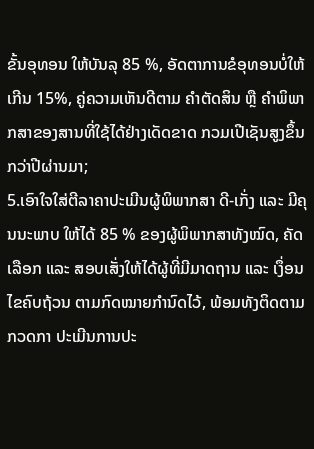ຂັ້ນອຸທອນ ໃຫ້ບັນລຸ 85 %, ອັດຕາການຂໍອຸທອນບໍ່ໃຫ້ເກີນ 15%, ຄູ່ຄວາມເຫັນດີຕາມ ຄໍາຕັດສິນ ຫຼື ຄໍາພິພາກສາຂອງສານທີ່ໃຊ້ໄດ້ຢ່າງເດັດຂາດ ກວມເປີເຊັນສູງຂຶ້ນກວ່າປີຜ່ານມາ;
5.ເອົາໃຈໃສ່ຕີລາຄາປະເມີນຜູ້ພິພາກສາ ດີ-ເກັ່ງ ແລະ ມີຄຸນນະພາບ ໃຫ້ໄດ້ 85 % ຂອງຜູ້ພິພາກສາທັງໝົດ, ຄັດເລືອກ ແລະ ສອບເສັ່ງໃຫ້ໄດ້ຜູ້ທີ່ມີມາດຖານ ແລະ ເງຶ່ອນໄຂຄົບຖ້ວນ ຕາມກົດໝາຍກໍານົດໄວ້, ພ້ອມທັງຕິດຕາມກວດກາ ປະເມີນການປະ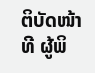ຕິບັດໜ້າທີ ຜູ້ພິ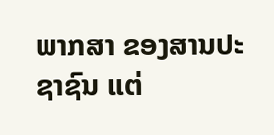ພາກສາ ຂອງສານປະຊາຊົນ ແຕ່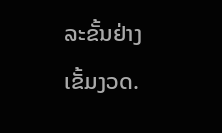ລະຂັ້ນຢ່າງເຂັ້ມງວດ.